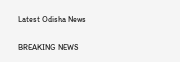Latest Odisha News

BREAKING NEWS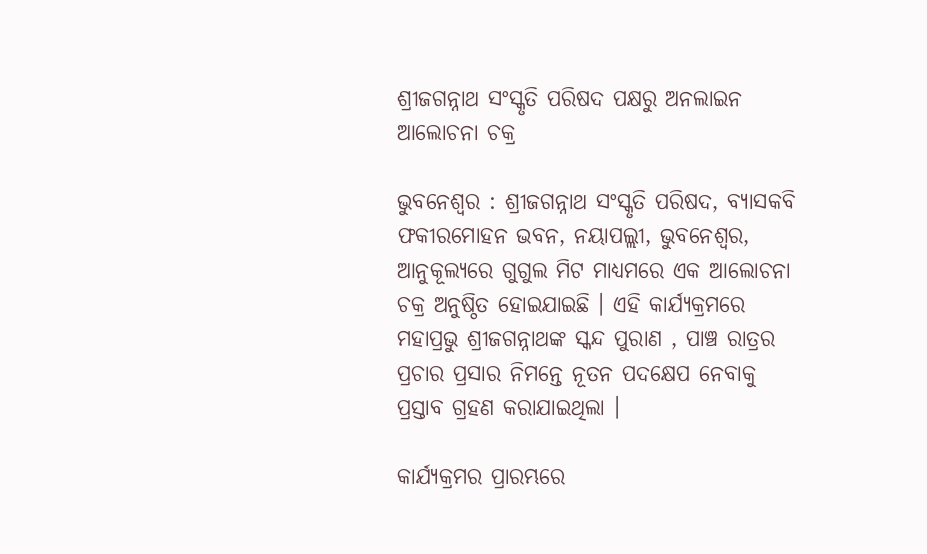ଶ୍ରୀଜଗନ୍ନାଥ ସଂସ୍କୃତି ପରିଷଦ ପକ୍ଷରୁ ଅନଲାଇନ ଆଲୋଚନା ଚକ୍ର

ଭୁବନେଶ୍ୱର : ଶ୍ରୀଜଗନ୍ନାଥ ସଂସ୍କୃତି ପରିଷଦ, ବ୍ୟାସକବି ଫକୀରମୋହନ ଭବନ, ନୟାପଲ୍ଲୀ, ଭୁବନେଶ୍ୱର, ଆନୁକୂଲ୍ୟରେ ଗୁଗୁଲ ମିଟ ମାଧ୍ୟମରେ ଏକ ଆଲୋଚନା ଚକ୍ର ଅନୁଷ୍ଠିତ ହୋଇଯାଇଛି । ଏହି କାର୍ଯ୍ୟକ୍ରମରେ ମହାପ୍ରଭୁ ଶ୍ରୀଜଗନ୍ନାଥଙ୍କ ସ୍କନ୍ଦ ପୁରାଣ , ପାଞ୍ଚ ରାତ୍ରର ପ୍ରଚାର ପ୍ରସାର ନିମନ୍ତେ ନୂତନ ପଦକ୍ଷେପ ନେବାକୁ ପ୍ରସ୍ତାବ ଗ୍ରହଣ କରାଯାଇଥିଲା ।

କାର୍ଯ୍ୟକ୍ରମର ପ୍ରାରମ୍ଭରେ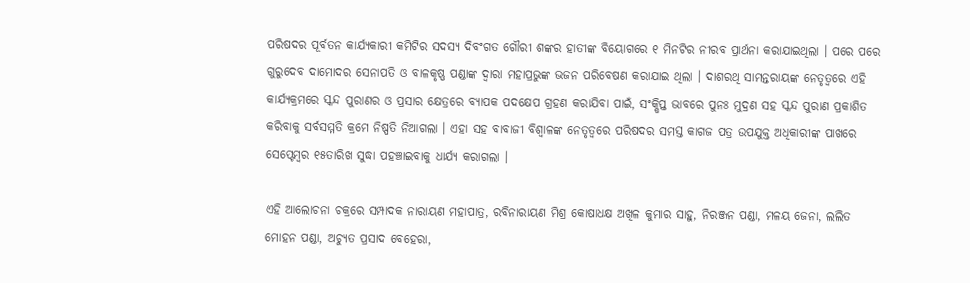ପରିଷଦର ପୂର୍ବତନ କାର୍ଯ୍ୟକାରୀ କମିଟିର ସଦସ୍ୟ ଦିବଂଗତ ଗୌରୀ ଶଙ୍କର ହାତୀଙ୍କ ବିୟୋଗରେ ୧ ମିନଟିର ନୀରବ ପ୍ରାର୍ଥନା କରାଯାଇଥିଲା । ପରେ ପରେ ଗୁରୁଦେବ ଦାମୋଦର ସେନାପତି ଓ ବାଳକୃଷ୍ଣ ପଣ୍ଡାଙ୍କ ଦ୍ଵାରା ମହାପ୍ରଭୁଙ୍କ ଭଜନ ପରିବେଷଣ କରାଯାଇ ଥିଲା । ଦାଶରଥି ସାମନ୍ତରାୟଙ୍କ ନେତୃତ୍ୱରେ ଏହି କାର୍ଯ୍ୟକ୍ରମରେ ସ୍କନ୍ଦ ପୁରାଣର ଓ ପ୍ରସାର କ୍ଷେତ୍ରରେ ବ୍ୟାପକ ପଦକ୍ଷେପ ଗ୍ରହଣ କରାଯିବା ପାଇଁ, ସଂକ୍ଷିପ୍ତ ଭାବରେ ପୁନଃ ମୁଦ୍ରଣ ସହ ସ୍କନ୍ଦ ପୁରାଣ ପ୍ରକାଶିତ କରିବାକୁ ସର୍ବସମ୍ମତି କ୍ରମେ ନିଷ୍ପତି ନିଆଗଲା । ଏହା ସହ ବାବାଜୀ ବିଶ୍ଵାଳଙ୍କ ନେତୃତ୍ୱରେ ପରିଷଦର ସମସ୍ତ କାଗଜ ପତ୍ର ଉପଯୁକ୍ତ ଅଧିକାରୀଙ୍କ ପାଖରେ ସେପ୍ଟେମ୍ବର ୧୫ତାରିଖ ସୁଦ୍ଧା ପହଞ୍ଚାଇବାକୁ ଧାର୍ଯ୍ୟ କରାଗଲା ।

ଏହି ଆଲୋଚନା ଚକ୍ରରେ ସମ୍ପାଦକ ନାରାୟଣ ମହାପାତ୍ର, ରବିନାରାୟଣ ମିଶ୍ର କୋଷାଧକ୍ଷ ଅଖିଳ କୁମାର ସାହୁ, ନିରଞ୍ଜନ ପଣ୍ଡା, ମଳୟ ଜେନା, ଲଲିତ ମୋହନ ପଣ୍ଡା, ଅଚ୍ୟୁତ ପ୍ରସାଦ ବେହେରା,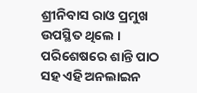ଶ୍ରୀନିବାସ ରାଓ ପ୍ରମୁଖ ଉପସ୍ଥିତ ଥିଲେ । ପରିଶେଷରେ ଶାନ୍ତି ପାଠ ସହ ଏହି ଅନଲାଇନ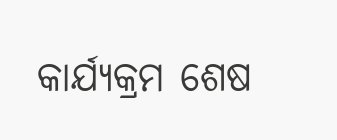କାର୍ଯ୍ୟକ୍ରମ ଶେଷ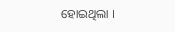ହୋଇଥିଲା ।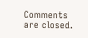Comments are closed.